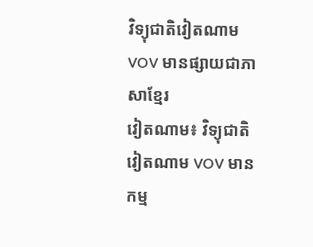វិទ្យុជាតិវៀតណាមVOV មានផ្សាយជាភាសាខ្មែរ
វៀតណាម៖ វិទ្យុជាតិវៀតណាម VOV មានកម្ម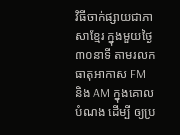វិធីចាក់ផ្សាយជាភាសាខ្មែរ ក្នុងមួយថ្ងៃ ៣០នាទី តាមរលកធាតុអាកាស FM និង AM ក្នុងគោលបំណង ដើម្បី ឲ្យប្រ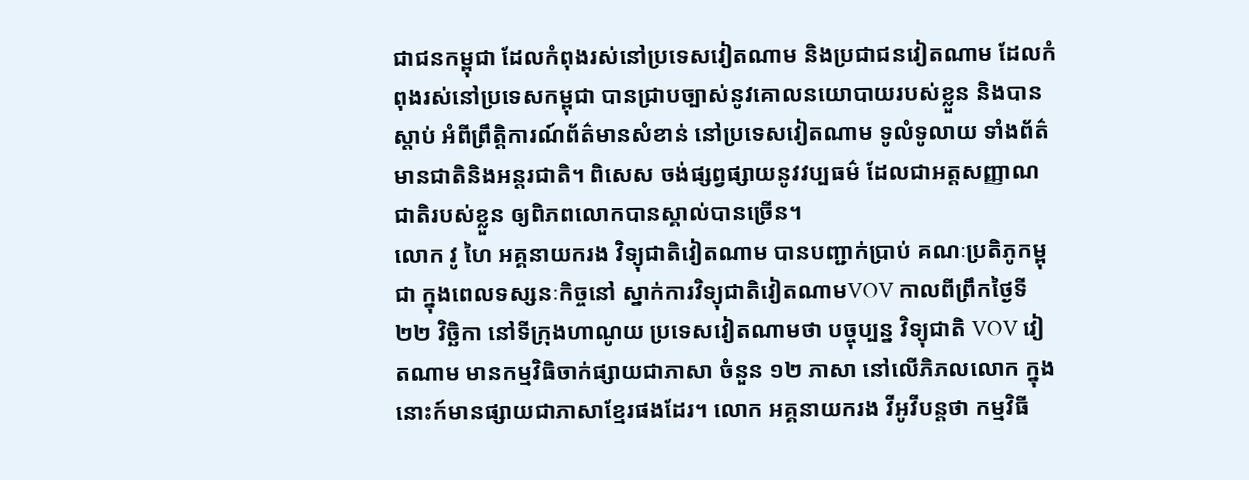ជាជនកម្ពុជា ដែលកំពុងរស់នៅប្រទេសវៀតណាម និងប្រជាជនវៀតណាម ដែលកំពុងរស់នៅប្រទេសកម្ពុជា បានជ្រាបច្បាស់នូវគោលនយោបាយរបស់ខ្លួន និងបានស្តាប់ អំពីព្រឹត្ដិការណ៍ព័ត៌មានសំខាន់ នៅប្រទេសវៀតណាម ទូលំទូលាយ ទាំងព័ត៌មានជាតិនិងអន្តរជាតិ។ ពិសេស ចង់ផ្សព្វផ្សាយនូវវប្បធម៌ ដែលជាអត្តសញ្ញាណជាតិរបស់ខ្លួន ឲ្យពិភពលោកបានស្គាល់បានច្រើន។
លោក វូ ហៃ អគ្គនាយករង វិទ្យុជាតិវៀតណាម បានបញ្ជាក់ប្រាប់ គណៈប្រតិភូកម្ពុជា ក្នុងពេលទស្សនៈកិច្ចនៅ ស្នាក់ការវិទ្យុជាតិវៀតណាមVOV កាលពីព្រឹកថ្ងៃទី ២២ វិច្ឆិកា នៅទីក្រុងហាណូយ ប្រទេសវៀតណាមថា បច្ចុប្បន្ន វិទ្យុជាតិ VOV វៀតណាម មានកម្មវិធិចាក់ផ្សាយជាភាសា ចំនួន ១២ ភាសា នៅលើភិភលលោក ក្នុងនោះក៍មានផ្សាយជាភាសាខ្មែរផងដែរ។ លោក អគ្គនាយករង វីអូវីបន្តថា កម្មវិធី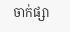ចាក់ផ្សា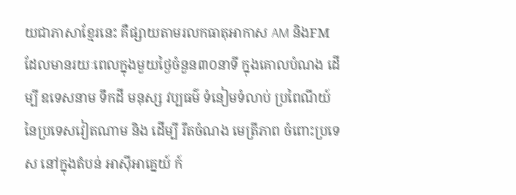យជាភាសាខ្មែរនេះ គឺផ្សាយតាមរលកធាតុអាកាស AM និងFM ដែលមានរយៈពេលក្នុងមួយថ្ងៃចំនួន៣០នាទី ក្នុងគោលបំណង ដើម្បី ឧទេសនាម ទឹកដី មនុស្ស វប្បធម៌ ទំនៀមទំលាប់ ប្រពៃណីយ៍ នៃប្រទេសវៀតណាម និង ដើម្បី រឹតចំណង មេត្រីភាព ចំពោះប្រទេស នៅក្នុងតំបន់ អាស៊ីអាគ្នេយ៍ ក៍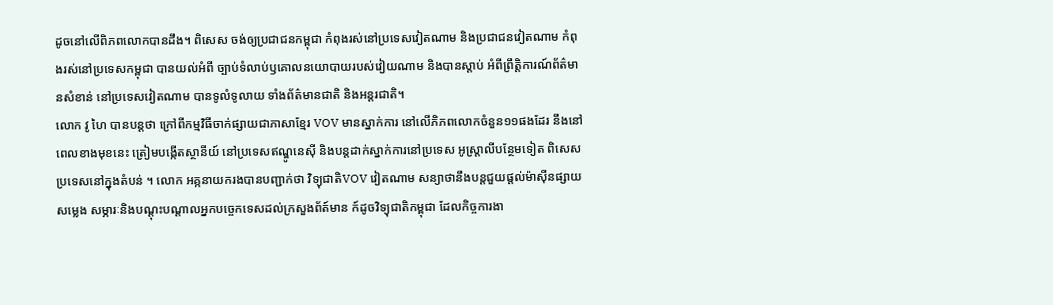ដូចនៅលើពិភពលោកបានដឹង។ ពិសេស ចង់ឲ្យប្រជាជនកម្ពុជា កំពុងរស់នៅប្រទេសវៀតណាម និងប្រជាជនវៀតណាម កំពុងរស់នៅប្រទេសកម្ពុជា បានយល់អំពី ច្បាប់ទំលាប់ឫគោលនយោបាយរបស់វៀយណាម និងបានស្តាប់ អំពីព្រឹត្ដិការណ៍ព័ត៌មានសំខាន់ នៅប្រទេសវៀតណាម បានទូលំទូលាយ ទាំងព័ត៌មានជាតិ និងអន្តរជាតិ។
លោក វូ ហៃ បានបន្តថា ក្រៅពីកម្មវិធីចាក់ផ្សាយជាភាសាខ្មែរ VOV មានស្នាក់ការ នៅលើភិភពលោកចំនួន១១ផងដែរ នឹងនៅពេលខាងមុខនេះ ត្រៀមបង្កើតស្ថានីយ៍ នៅប្រទេសឥណ្ឌូនេស៊ី និងបន្តដាក់ស្នាក់ការនៅប្រទេស អូស្ត្រាលីបន្ថែមទៀត ពិសេស ប្រទេសនៅក្នុងតំបន់ ។ លោក អគ្កនាយករងបានបញ្ជាក់ថា វិទ្យុជាតិVOV វៀតណាម សន្យាថានឹងបន្តជួយផ្តល់ម៉ាស៊ីនផ្សាយសម្លេង សម្ភារៈនិងបណ្តុះបណ្តាលអ្នកបច្ចេកទេសដល់ក្រសួងព័ត៍មាន ក៍ដូចវិទ្យុជាតិកម្ពុជា ដែលកិច្ចការងា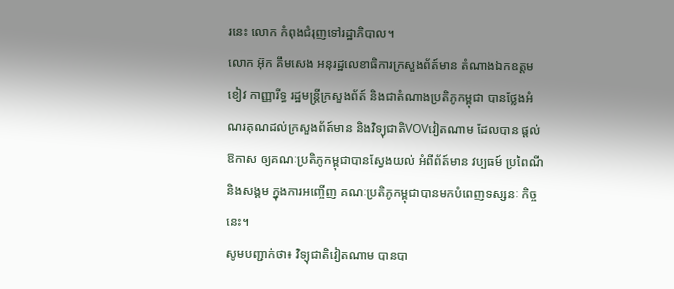រនេះ លោក កំពុងជំរុញទៅរដ្ឋាភិបាល។
លោក អ៊ុក គឹមសេង អនុរដ្ឋលេខាធិការក្រសួងព័ត៍មាន តំណាងឯកឧត្តម ខៀវ កាញ្ញារីទ្ធ រដ្ឋមន្ត្រីក្រសួងព័ត៍ និងជាតំណាងប្រតិភូកម្ពុជា បានថ្លែងអំណរគុណដល់ក្រសួងព័ត៍មាន និងវិទ្យុជាតិVOVវៀតណាម ដែលបាន ផ្តល់ឱកាស ឲ្យគណៈប្រតិភូកម្ពុជាបានស្វែងយល់ អំពីព័ត៍មាន វប្បធម៍ ប្រពៃណី និងសង្គម ក្នុងការអញ្ចើញ គណៈប្រតិភូកម្ពុជាបានមកបំពេញទស្សនៈ កិច្ចនេះ។
សូមបញ្ជាក់ថា៖ វិទ្យុជាតិវៀតណាម បានបា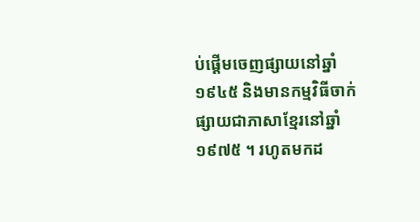ប់ផ្តើមចេញផ្សាយនៅឆ្នាំ១៩៤៥ និងមានកម្មវិធីចាក់ផ្សាយជាភាសាខ្មែរនៅឆ្នាំ១៩៧៥ ។ រហូតមកដ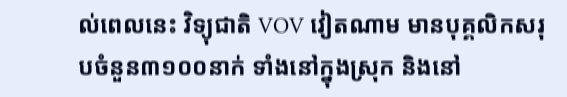ល់ពេលនេះ វិទ្យុជាតិ VOV វៀតណាម មានបុគ្គលិកសរុបចំនួន៣១០០នាក់ ទាំងនៅក្នុងស្រុក និងនៅ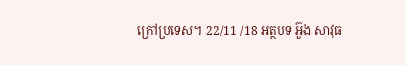ក្រៅប្រទេស។ 22/11 /18 អត្ថបទ អ៊ួង សាវុធ